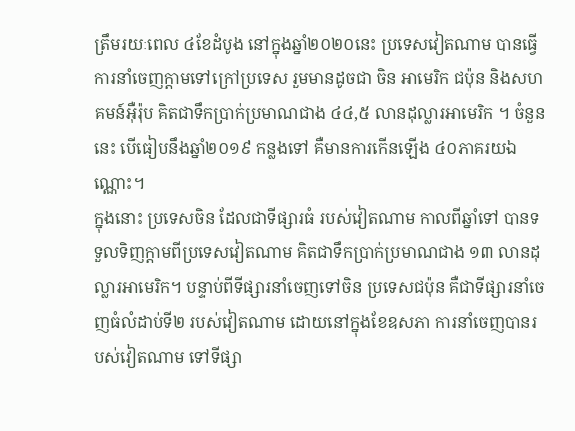ត្រឹមរយៈពេល ៤ខែដំបូង នៅក្នុងឆ្នាំ២០២០នេះ ប្រទេសវៀតណាម បានធ្វើការនាំចេញក្តាមទៅក្រៅប្រទេស រួមមានដូចជា ចិន អាមេរិក ជប៉ុន និងសហគមន៍អ៊ឺរ៉ុប គិតជាទឹកប្រាក់ប្រមាណជាង ៤៤,៥ លានដុល្លារអាមេរិក ។ ចំនួននេះ បើធៀបនឹងឆ្នាំ២០១៩ កន្លងទៅ គឺមានការកើនឡើង ៤០ភាគរយឯណ្ណោះ។
ក្នុងនោះ ប្រទេសចិន ដែលជាទីផ្សារធំ របស់វៀតណាម កាលពីឆ្នាំទៅ បានទទួលទិញក្តាមពីប្រទេសវៀតណាម គិតជាទឹកប្រាក់ប្រមាណជាង ១៣ លានដុល្លារអាមេរិក។ បន្ទាប់ពីទីផ្សារនាំចេញទៅចិន ប្រទេសជប៉ុន គឺជាទីផ្សារនាំចេញធំលំដាប់ទី២ របស់វៀតណាម ដោយនៅក្នុងខែឧសភា ការនាំចេញបានរបស់វៀតណាម ទៅទីផ្សា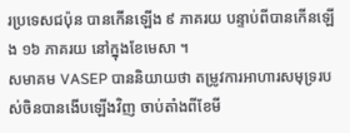រប្រទេសជប៉ុន បានកើនឡើង ៩ ភាគរយ បន្ទាប់ពីបានកើនឡើង ១៦ ភាគរយ នៅក្នុងខែមេសា ។
សមាគម VASEP បាននិយាយថា តម្រូវការអាហារសមុទ្ររបស់ចិនបានងើបឡើងវិញ ចាប់តាំងពីខែមី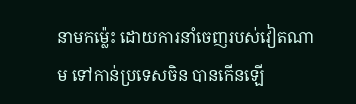នាមកម្ល៉េះ ដោយការនាំចេញរបស់វៀតណាម ទៅកាន់ប្រទេសចិន បានកើនឡើ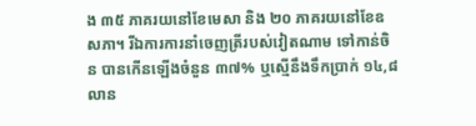ង ៣៥ ភាគរយនៅខែមេសា និង ២០ ភាគរយនៅខែឧសភា។ រីឯការការនាំចេញត្រីរបស់វៀតណាម ទៅកាន់ចិន បានកើនឡើងចំនួន ៣៧% ឬស្មើនឹងទឹកប្រាក់ ១៤,៨ លាន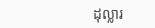ដុល្លារ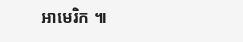អាមេរិក ៕